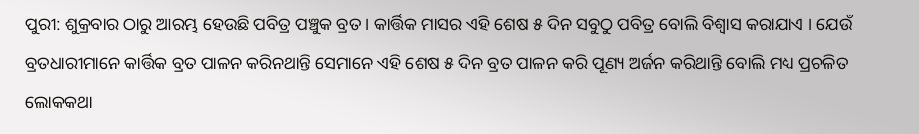ପୁରୀ: ଶୁକ୍ରବାର ଠାରୁ ଆରମ୍ଭ ହେଉଛି ପବିତ୍ର ପଞ୍ଚୁକ ବ୍ରତ । କାର୍ତ୍ତିକ ମାସର ଏହି ଶେଷ ୫ ଦିନ ସବୁଠୁ ପବିତ୍ର ବୋଲି ବିଶ୍ୱାସ କରାଯାଏ । ଯେଉଁ ବ୍ରତଧାରୀମାନେ କାର୍ତ୍ତିକ ବ୍ରତ ପାଳନ କରିନଥାନ୍ତି ସେମାନେ ଏହି ଶେଷ ୫ ଦିନ ବ୍ରତ ପାଳନ କରି ପୂଣ୍ୟ ଅର୍ଜନ କରିଥାନ୍ତି ବୋଲି ମଧ୍ୟ ପ୍ରଚଳିତ ଲୋକକଥା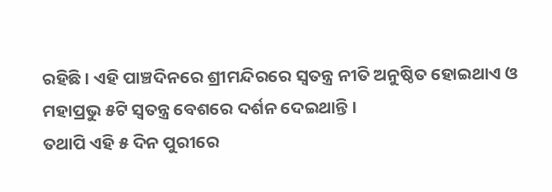ରହିଛି । ଏହି ପାଞ୍ଚଦିନରେ ଶ୍ରୀମନ୍ଦିରରେ ସ୍ୱତନ୍ତ୍ର ନୀତି ଅନୁଷ୍ଠିତ ହୋଇଥାଏ ଓ ମହାପ୍ରଭୁ ୫ଟି ସ୍ୱତନ୍ତ୍ର ବେଶରେ ଦର୍ଶନ ଦେଇଥାନ୍ତି ।
ତଥାପି ଏହି ୫ ଦିନ ପୁରୀରେ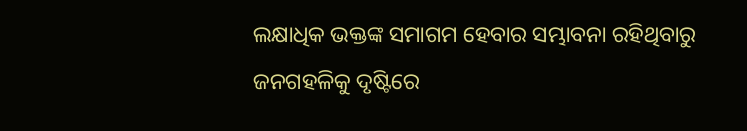ଲକ୍ଷାଧିକ ଭକ୍ତଙ୍କ ସମାଗମ ହେବାର ସମ୍ଭାବନା ରହିଥିବାରୁ ଜନଗହଳିକୁ ଦୃଷ୍ଟିରେ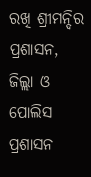ରଖି ଶ୍ରୀମନ୍ଦିର ପ୍ରଶାସନ, ଜିଲ୍ଲା ଓ ପୋଲିସ ପ୍ରଶାସନ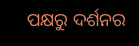ପକ୍ଷରୁ ଦର୍ଶନର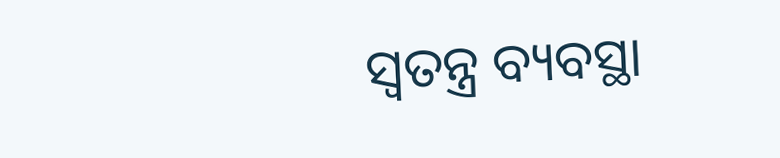ସ୍ୱତନ୍ତ୍ର ବ୍ୟବସ୍ଥା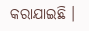କରାଯାଇଛି ।